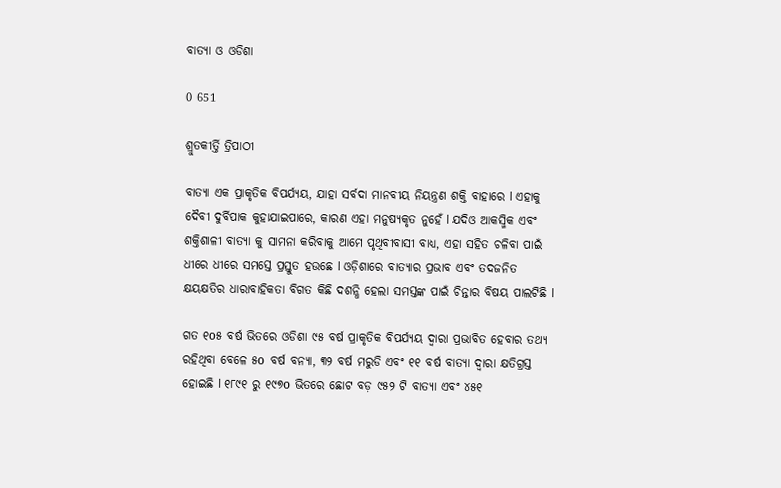ବାତ୍ୟା ଓ ଓଡିଶା

0 651

ଶ୍ରୁତକୀର୍ତ୍ତି ତ୍ରିପାଠୀ

ବାତ୍ୟା ଏକ ପ୍ରାକୃତିକ ବିପର୍ଯ୍ୟୟ, ଯାହା ସର୍ବଦା ମାନବୀୟ ନିୟନ୍ତ୍ରଣ ଶକ୍ତି ବାହାରେ l ଏହାକୁ ଦୈବୀ ଦୁର୍ବିପାକ କୁହାଯାଇପାରେ, କାରଣ ଏହା ମନୁଷ୍ୟକୃତ ନୁହେଁ l ଯଦିଓ ଆକସ୍ମିକ ଏବଂ ଶକ୍ତିଶାଳୀ ବାତ୍ୟା କୁ ସାମନା କରିବାକୁ ଆମେ ପୃଥିବୀବାସୀ ବାଧ୍ୟ, ଏହା ସହିତ ଚଳିବା ପାଇଁ ଧୀରେ ଧୀରେ ସମସ୍ତେ ପ୍ରସ୍ତୁତ ହଉଛେ l ଓଡ଼ିଶାରେ ବାତ୍ୟାର ପ୍ରଭାବ ଏବଂ ତଦଜନିତ କ୍ଷୟକ୍ଷତିର ଧାରାବାହିକତା ବିଗତ କିଛି ଦଶନ୍ଧି ହେଲା ସମସ୍ତଙ୍କ ପାଇଁ ଚିନ୍ତାର ବିଷୟ ପାଲଟିଛି l

ଗତ ୧o୫ ବର୍ଷ ଭିତରେ ଓଡିଶା ୯୫ ବର୍ଷ ପ୍ରାକୃତିକ ବିପର୍ଯ୍ୟୟ ଦ୍ୱାରା ପ୍ରଭାବିତ ହେବାର ତଥ୍ୟ ରହିଥିବା ବେଳେ ୫o ବର୍ଷ ବନ୍ୟା, ୩୨ ବର୍ଷ ମରୁଡି ଏବଂ ୧୧ ବର୍ଷ ବାତ୍ୟା ଦ୍ୱାରା କ୍ଷତିଗ୍ରସ୍ତ ହୋଇଛି l ୧୮୯୧ ରୁ ୧୯୭o ଭିତରେ ଛୋଟ ବଡ଼ ୯୫୨ ଟି ବାତ୍ୟା ଏବଂ ୪୫୧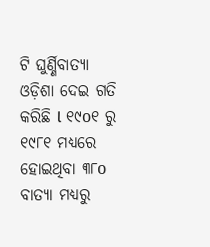ଟି ଘୁର୍ଣ୍ଣିବାତ୍ୟା ଓଡ଼ିଶା ଦେଇ ଗତି କରିଛି l ୧୯o୧ ରୁ ୧୯୮୧ ମଧ୍ୟରେ ହୋଇଥିବା ୩୮o ବାତ୍ୟା ମଧ୍ୟରୁ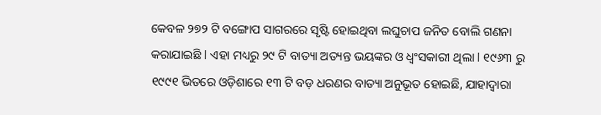କେବଳ ୨୭୨ ଟି ବଙ୍ଗୋପ ସାଗରରେ ସୃଷ୍ଟି ହୋଇଥିବା ଲଘୁଚାପ ଜନିତ ବୋଲି ଗଣନା କରାଯାଇଛି l ଏହା ମଧ୍ୟରୁ ୨୯ ଟି ବାତ୍ୟା ଅତ୍ୟନ୍ତ ଭୟଙ୍କର ଓ ଧ୍ବଂସକାରୀ ଥିଲା l ୧୯୬୩ ରୁ ୧୯୯୧ ଭିତରେ ଓଡ଼ିଶାରେ ୧୩ ଟି ବଡ଼ ଧରଣର ବାତ୍ୟା ଅନୁଭୂତ ହୋଇଛି, ଯାହାଦ୍ୱାରା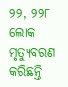୨୨, ୨୨୮ ଲୋକ ମୃତ୍ୟୁବରଣ କରିଛନ୍ତି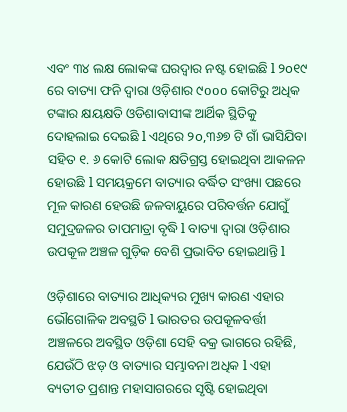ଏବଂ ୩୪ ଲକ୍ଷ ଲୋକଙ୍କ ଘରଦ୍ୱାର ନଷ୍ଟ ହୋଇଛି l ୨o୧୯ ରେ ବାତ୍ୟା ଫନି ଦ୍ୱାରା ଓଡ଼ିଶାର ୯ooo କୋଟିରୁ ଅଧିକ ଟଙ୍କାର କ୍ଷୟକ୍ଷତି ଓଡିଶାବାସୀଙ୍କ ଆର୍ଥିକ ସ୍ଥିତିକୁ ଦୋହଲାଇ ଦେଇଛି l ଏଥିରେ ୨o,୩୬୭ ଟି ଗାଁ ଭାସିଯିବା ସହିତ ୧. ୬ କୋଟି ଲୋକ କ୍ଷତିଗ୍ରସ୍ତ ହୋଇଥିବା ଆକଳନ ହୋଉଛି l ସମୟକ୍ରମେ ବାତ୍ୟାର ବର୍ଦ୍ଧିତ ସଂଖ୍ୟା ପଛରେ ମୂଳ କାରଣ ହେଉଛି ଜଳବାୟୁରେ ପରିବର୍ତ୍ତନ ଯୋଗୁଁ ସମୁଦ୍ରଜଳର ତାପମାତ୍ରା ବୃଦ୍ଧି l ବାତ୍ୟା ଦ୍ୱାରା ଓଡ଼ିଶାର ଉପକୂଳ ଅଞ୍ଚଳ ଗୁଡ଼ିକ ବେଶି ପ୍ରଭାବିତ ହୋଇଥାନ୍ତି l

ଓଡ଼ିଶାରେ ବାତ୍ୟାର ଆଧିକ୍ୟର ମୁଖ୍ୟ କାରଣ ଏହାର ଭୌଗୋଳିକ ଅବସ୍ଥତି l ଭାରତର ଉପକୂଳବର୍ତ୍ତୀ ଅଞ୍ଚଳରେ ଅବସ୍ଥିତ ଓଡ଼ିଶା ସେହି ବକ୍ର ଭାଗରେ ରହିଛି, ଯେଉଁଠି ଝଡ଼ ଓ ବାତ୍ୟାର ସମ୍ଭାବନା ଅଧିକ l ଏହା ବ୍ୟତୀତ ପ୍ରଶାନ୍ତ ମହାସାଗରରେ ସୃଷ୍ଟି ହୋଇଥିବା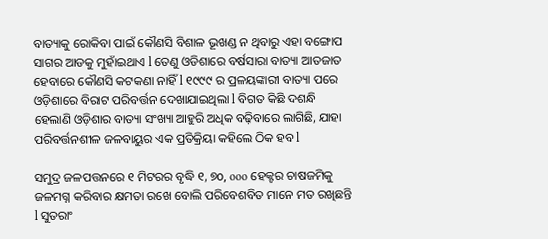ବାତ୍ୟାକୁ ରୋକିବା ପାଇଁ କୌଣସି ବିଶାଳ ଭୂଖଣ୍ଡ ନ ଥିବାରୁ ଏହା ବଙ୍ଗୋପ ସାଗର ଆଡକୁ ମୁହାଁଇଥାଏ l ତେଣୁ ଓଡିଶାରେ ବର୍ଷସାରା ବାତ୍ୟା ଆତଜାତ ହେବାରେ କୌଣସି କଟକଣା ନାହିଁ l ୧୯୯୯ ର ପ୍ରଳୟଙ୍କାରୀ ବାତ୍ୟା ପରେ ଓଡ଼ିଶାରେ ବିରାଟ ପରିବର୍ତ୍ତନ ଦେଖାଯାଇଥିଲା l ବିଗତ କିଛି ଦଶନ୍ଧି ହେଲାଣି ଓଡ଼ିଶାର ବାତ୍ୟା ସଂଖ୍ୟା ଆହୁରି ଅଧିକ ବଢ଼ିବାରେ ଲାଗିଛି, ଯାହା ପରିବର୍ତ୍ତନଶୀଳ ଜଳବାୟୁର ଏକ ପ୍ରତିକ୍ରିୟା କହିଲେ ଠିକ ହବ l

ସମୁଦ୍ର ଜଳପତ୍ତନରେ ୧ ମିଟରର ବୃଦ୍ଧି ୧, ୭o, ooo ହେକ୍ଟର ଚାଷଜମିକୁ ଜଳମଗ୍ନ କରିବାର କ୍ଷମତା ରଖେ ବୋଲି ପରିବେଶବିତ ମାନେ ମତ ରଖିଛନ୍ତି l ସୁତରାଂ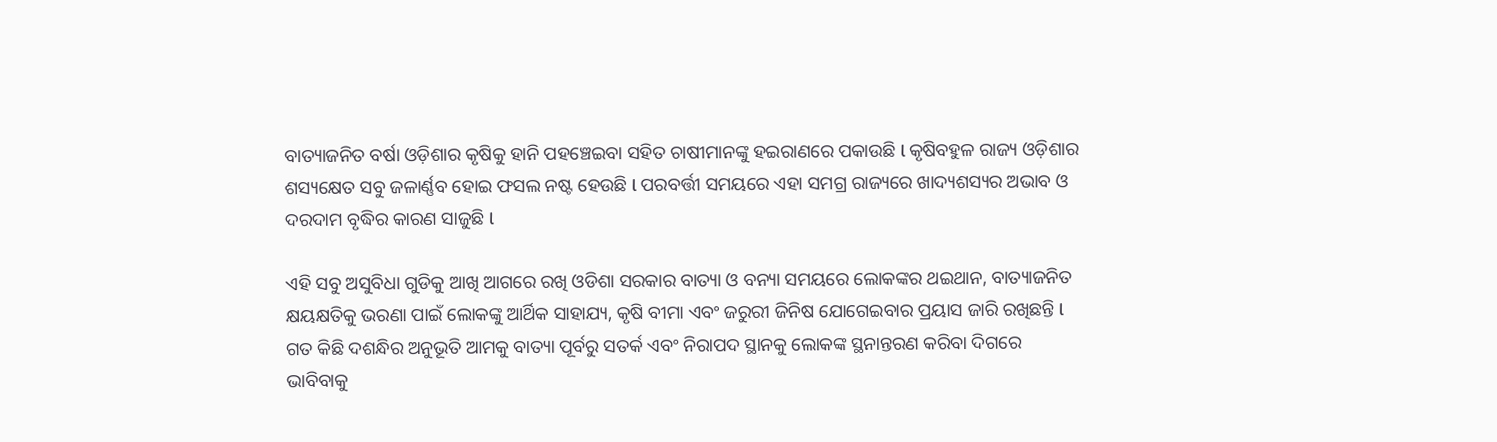ବାତ୍ୟାଜନିତ ବର୍ଷା ଓଡ଼ିଶାର କୃଷିକୁ ହାନି ପହଞ୍ଚେଇବା ସହିତ ଚାଷୀମାନଙ୍କୁ ହଇରାଣରେ ପକାଉଛି l କୃଷିବହୁଳ ରାଜ୍ୟ ଓଡ଼ିଶାର ଶସ୍ୟକ୍ଷେତ ସବୁ ଜଳାର୍ଣ୍ଣବ ହୋଇ ଫସଲ ନଷ୍ଟ ହେଉଛି l ପରବର୍ତ୍ତୀ ସମୟରେ ଏହା ସମଗ୍ର ରାଜ୍ୟରେ ଖାଦ୍ୟଶସ୍ୟର ଅଭାବ ଓ ଦରଦାମ ବୃଦ୍ଧିର କାରଣ ସାଜୁଛି l

ଏହି ସବୁ ଅସୁବିଧା ଗୁଡିକୁ ଆଖି ଆଗରେ ରଖି ଓଡିଶା ସରକାର ବାତ୍ୟା ଓ ବନ୍ୟା ସମୟରେ ଲୋକଙ୍କର ଥଇଥାନ, ବାତ୍ୟାଜନିତ କ୍ଷୟକ୍ଷତିକୁ ଭରଣା ପାଇଁ ଲୋକଙ୍କୁ ଆର୍ଥିକ ସାହାଯ୍ୟ, କୃଷି ବୀମା ଏବଂ ଜରୁରୀ ଜିନିଷ ଯୋଗେଇବାର ପ୍ରୟାସ ଜାରି ରଖିଛନ୍ତି l ଗତ କିଛି ଦଶନ୍ଧିର ଅନୁଭୂତି ଆମକୁ ବାତ୍ୟା ପୂର୍ବରୁ ସତର୍କ ଏବଂ ନିରାପଦ ସ୍ଥାନକୁ ଲୋକଙ୍କ ସ୍ଥନାନ୍ତରଣ କରିବା ଦିଗରେ ଭାବିବାକୁ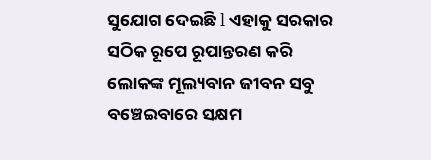ସୁଯୋଗ ଦେଇଛି l ଏହାକୁ ସରକାର ସଠିକ ରୂପେ ରୂପାନ୍ତରଣ କରି ଲୋକଙ୍କ ମୂଲ୍ୟବାନ ଜୀବନ ସବୁ ବଞ୍ଚେଇବାରେ ସକ୍ଷମ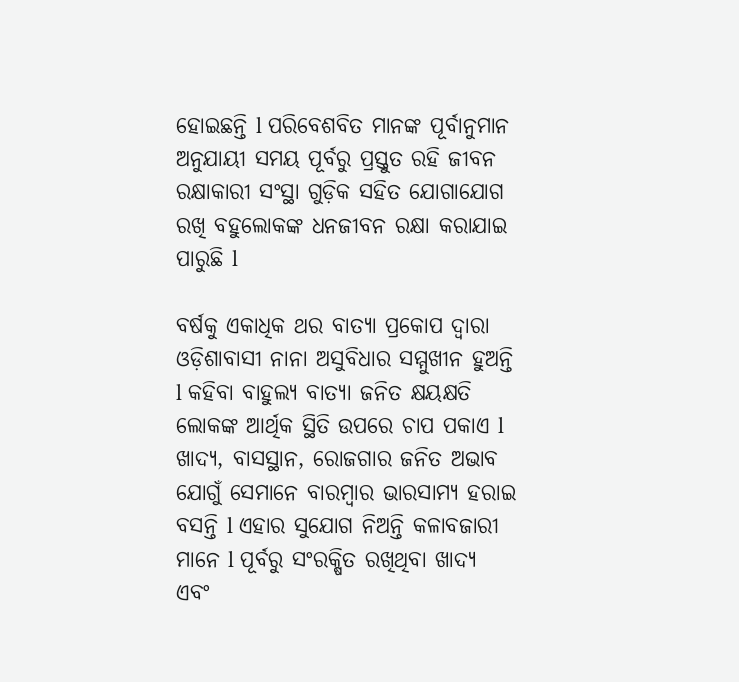ହୋଇଛନ୍ତି l ପରିବେଶବିତ ମାନଙ୍କ ପୂର୍ବାନୁମାନ ଅନୁଯାୟୀ ସମୟ ପୂର୍ବରୁ ପ୍ରସ୍ତୁତ ରହି ଜୀବନ ରକ୍ଷାକାରୀ ସଂସ୍ଥା ଗୁଡ଼ିକ ସହିତ ଯୋଗାଯୋଗ ରଖି ବହୁଲୋକଙ୍କ ଧନଜୀବନ ରକ୍ଷା କରାଯାଇ ପାରୁଛି l

ବର୍ଷକୁ ଏକାଧିକ ଥର ବାତ୍ୟା ପ୍ରକୋପ ଦ୍ୱାରା ଓଡ଼ିଶାବାସୀ ନାନା ଅସୁବିଧାର ସମ୍ମୁଖୀନ ହୁଅନ୍ତି l କହିବା ବାହୁଲ୍ୟ ବାତ୍ୟା ଜନିତ କ୍ଷୟକ୍ଷତି ଲୋକଙ୍କ ଆର୍ଥିକ ସ୍ଥିତି ଉପରେ ଚାପ ପକାଏ l ଖାଦ୍ୟ, ବାସସ୍ଥାନ, ରୋଜଗାର ଜନିତ ଅଭାବ ଯୋଗୁଁ ସେମାନେ ବାରମ୍ବାର ଭାରସାମ୍ୟ ହରାଇ ବସନ୍ତି l ଏହାର ସୁଯୋଗ ନିଅନ୍ତି କଳାବଜାରୀ ମାନେ l ପୂର୍ବରୁ ସଂରକ୍ଷିତ ରଖିଥିବା ଖାଦ୍ୟ ଏବଂ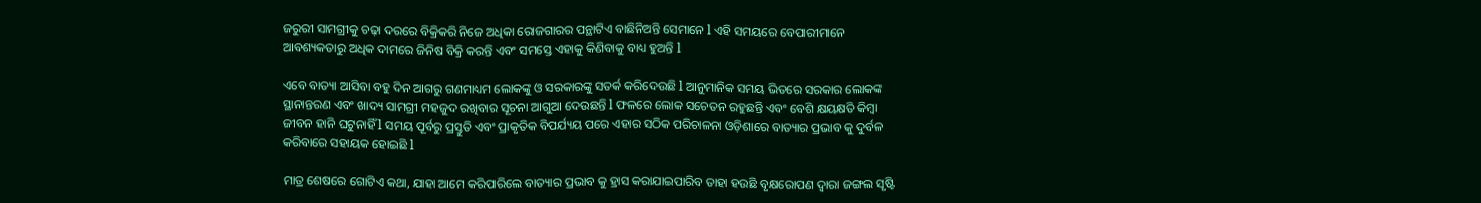ଜରୁରୀ ସାମଗ୍ରୀକୁ ଚଢ଼ା ଦରରେ ବିକ୍ରିକରି ନିଜେ ଅଧିକା ରୋଜଗାରର ପନ୍ଥାଟିଏ ବାଛିନିଅନ୍ତି ସେମାନେ l ଏହି ସମୟରେ ବେପାରୀମାନେ ଆବଶ୍ୟକତାରୁ ଅଧିକ ଦାମରେ ଜିନିଷ ବିକ୍ରି କରନ୍ତି ଏବଂ ସମସ୍ତେ ଏହାକୁ କିଣିବାକୁ ବାଧ୍ୟ ହୁଅନ୍ତି l

ଏବେ ବାତ୍ୟା ଆସିବା ବହୁ ଦିନ ଆଗରୁ ଗଣମାଧ୍ୟମ ଲୋକଙ୍କୁ ଓ ସରକାରଙ୍କୁ ସତର୍କ କରିଦେଉଛି l ଆନୁମାନିକ ସମୟ ଭିତରେ ସରକାର ଲୋକଙ୍କ ସ୍ଥାନାନ୍ତରଣ ଏବଂ ଖାଦ୍ୟ ସାମଗ୍ରୀ ମହଜୁଦ ରଖିବାର ସୂଚନା ଆଗୁଆ ଦେଉଛନ୍ତି l ଫଳରେ ଲୋକ ସଚେତନ ରହୁଛନ୍ତି ଏବଂ ବେଶି କ୍ଷୟକ୍ଷତି କିମ୍ବା ଜୀବନ ହାନି ଘଟୁନାହିଁ l ସମୟ ପୂର୍ବରୁ ପ୍ରସ୍ତୁତି ଏବଂ ପ୍ରାକୃତିକ ବିପର୍ଯ୍ୟୟ ପରେ ଏହାର ସଠିକ ପରିଚାଳନା ଓଡ଼ିଶାରେ ବାତ୍ୟାର ପ୍ରଭାବ କୁ ଦୁର୍ବଳ କରିବାରେ ସହାୟକ ହୋଇଛି l

ମାତ୍ର ଶେଷରେ ଗୋଟିଏ କଥା, ଯାହା ଆମେ କରିପାରିଲେ ବାତ୍ୟାର ପ୍ରଭାବ କୁ ହ୍ରାସ କରାଯାଇପାରିବ ତାହା ହଉଛି ବୃକ୍ଷରୋପଣ ଦ୍ୱାରା ଜଙ୍ଗଲ ସୃଷ୍ଟି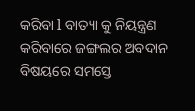କରିବା l ବାତ୍ୟା କୁ ନିୟନ୍ତ୍ରଣ କରିବାରେ ଜଙ୍ଗଲର ଅବଦାନ ବିଷୟରେ ସମସ୍ତେ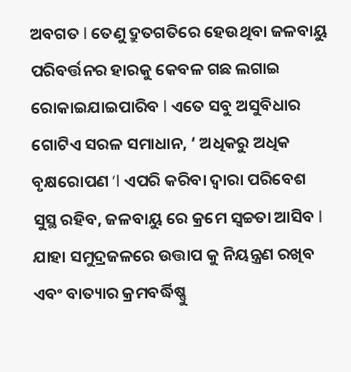ଅବଗତ l ତେଣୁ ଦ୍ରୁତଗତିରେ ହେଉଥିବା ଜଳବାୟୁ ପରିବର୍ତ୍ତନର ହାରକୁ କେବଳ ଗଛ ଲଗାଇ ରୋକାଇଯାଇପାରିବ l ଏତେ ସବୁ ଅସୁବିଧାର ଗୋଟିଏ ସରଳ ସମାଧାନ, ‘ ଅଧିକରୁ ଅଧିକ ବୃକ୍ଷରୋପଣ ‘l ଏପରି କରିବା ଦ୍ୱାରା ପରିବେଶ ସୁସ୍ଥ ରହିବ, ଜଳବାୟୁ ରେ କ୍ରମେ ସ୍ୱଚ୍ଚତା ଆସିବ l ଯାହା ସମୁଦ୍ରଜଳରେ ଉତ୍ତାପ କୁ ନିୟନ୍ତ୍ରଣ ରଖିବ ଏବଂ ବାତ୍ୟାର କ୍ରମବର୍ଦ୍ଧିଷ୍ଣୁ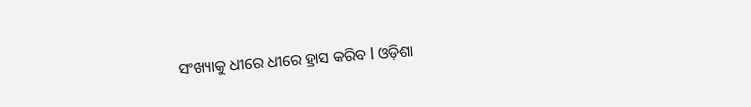ସଂଖ୍ୟାକୁ ଧୀରେ ଧୀରେ ହ୍ରାସ କରିବ l ଓଡ଼ିଶା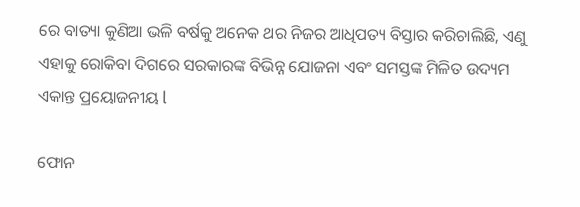ରେ ବାତ୍ୟା କୁଣିଆ ଭଳି ବର୍ଷକୁ ଅନେକ ଥର ନିଜର ଆଧିପତ୍ୟ ବିସ୍ତାର କରିଚାଲିଛି, ଏଣୁ ଏହାକୁ ରୋକିବା ଦିଗରେ ସରକାରଙ୍କ ବିଭିନ୍ନ ଯୋଜନା ଏବଂ ସମସ୍ତଙ୍କ ମିଳିତ ଉଦ୍ୟମ ଏକାନ୍ତ ପ୍ରୟୋଜନୀୟ l

ଫୋନ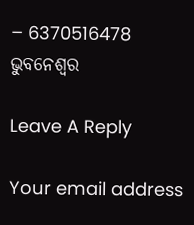– 6370516478
ଭୁବନେଶ୍ୱର

Leave A Reply

Your email address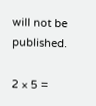will not be published.

2 × 5 =